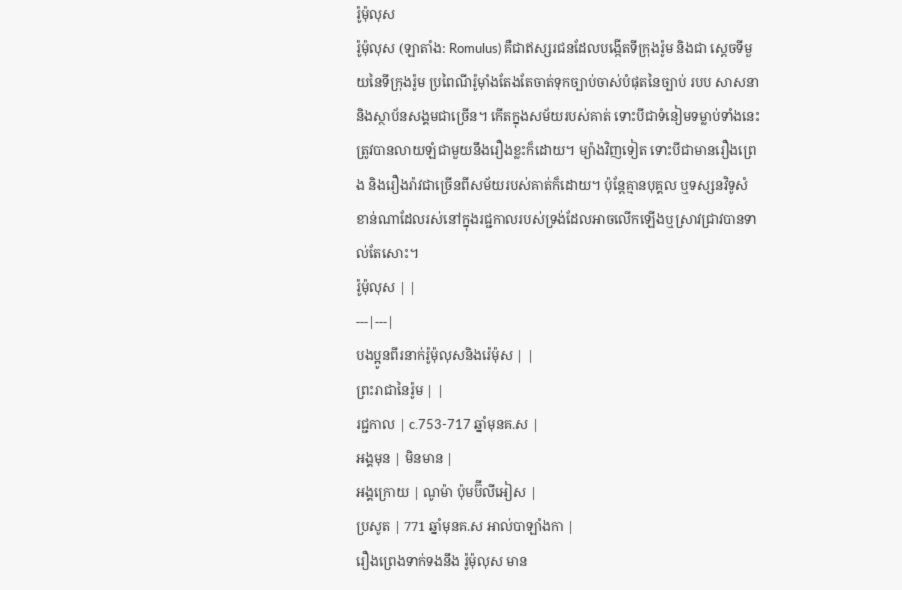រ៉ូម៉ុលុស
រ៉ូម៉ុលុស (ឡាតាំង: Romulus) គឺជាឥស្សរជនដែលបង្កើតទីក្រុងរ៉ូម និងជា ស្តេចទីមួយនៃទីក្រុងរ៉ូម ប្រពៃណីរ៉ូម៉ាំងតែងតែចាត់ទុកច្បាប់ចាស់បំផុតនៃច្បាប់ របប សាសនា និងស្ថាប័នសង្គមជាច្រើន។ កើតក្នុងសម័យរបស់គាត់ ទោះបីជាទំនៀមទម្លាប់ទាំងនេះត្រូវបានលាយឡំជាមួយនឹងរឿងខ្លះក៏ដោយ។ ម្យ៉ាងវិញទៀត ទោះបីជាមានរឿងព្រេង និងរឿងរ៉ាវជាច្រើនពីសម័យរបស់គាត់ក៏ដោយ។ ប៉ុន្តែគ្មានបុគ្គល ឬទស្សនវិទូសំខាន់ណាដែលរស់នៅក្នុងរជ្ជកាលរបស់ទ្រង់ដែលអាចលើកឡើងឬស្រាវជ្រាវបានទាល់តែសោះ។
រ៉ូម៉ុលុស | |
---|---|
បងប្អូនពីរនាក់រ៉ូម៉ុលុសនិងរ៉េម៉ុស | |
ព្រះរាជានៃរ៉ូម | |
រជ្ជកាល | c.753-717 ឆ្នាំមុនគ.ស |
អង្គមុន | មិនមាន |
អង្គក្រោយ | ណូម៉ា ប៉ុមប៊ីលីអៀស |
ប្រសូត | 771 ឆ្នាំមុនគ.ស អាល់បាឡាំងកា |
រឿងព្រេងទាក់ទងនឹង រ៉ូម៉ុលុស មាន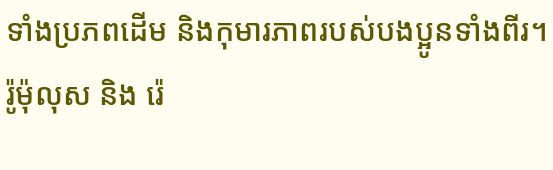ទាំងប្រភពដើម និងកុមារភាពរបស់បងប្អូនទាំងពីរ។ រ៉ូម៉ុលុស និង រ៉េ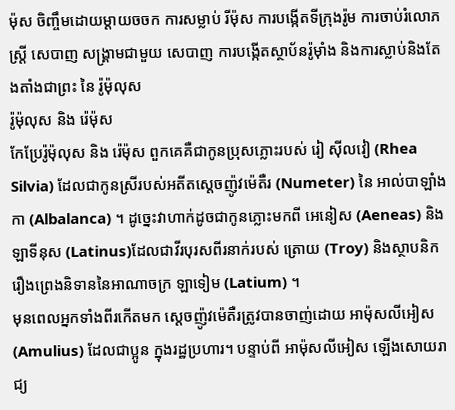ម៉ុស ចិញ្ចឹមដោយម្តាយចចក ការសម្លាប់ រីម៉ុស ការបង្កើតទីក្រុងរ៉ូម ការចាប់រំលោភស្ត្រី សេបាញ សង្គ្រាមជាមួយ សេបាញ ការបង្កើតស្ថាប័នរ៉ូម៉ាំង និងការស្លាប់និងតែងតាំងជាព្រះ នៃ រ៉ូម៉ុលុស
រ៉ូម៉ុលុស និង រ៉េម៉ុស
កែប្រែរ៉ូម៉ុលុស និង រ៉េម៉ុស ពួកគេគឺជាកូនប្រុសភ្លោះរបស់ រៀ ស៊ីលវៀ (Rhea Silvia) ដែលជាកូនស្រីរបស់អតីតស្តេចញ៉ូវម៉េតឺរ (Numeter) នៃ អាល់បាឡាំងកា (Albalanca) ។ ដូច្នេះវាហាក់ដូចជាកូនភ្លោះមកពី អេនៀស (Aeneas) និង ឡាទីនុស (Latinus)ដែលជាវីរបុរសពីរនាក់របស់ ត្រោយ (Troy) និងស្ថាបនិករឿងព្រេងនិទាននៃអាណាចក្រ ឡាទៀម (Latium) ។
មុនពេលអ្នកទាំងពីរកើតមក ស្តេចញ៉ូវម៉េតឺរត្រូវបានចាញ់ដោយ អាម៉ុសលីអៀស (Amulius) ដែលជាប្អូន ក្នុងរដ្ឋប្រហារ។ បន្ទាប់ពី អាម៉ុសលីអៀស ឡើងសោយរាជ្យ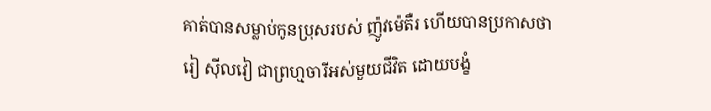គាត់បានសម្លាប់កូនប្រុសរបស់ ញ៉ូវម៉េតឺរ ហើយបានប្រកាសថា រៀ ស៊ីលវៀ ជាព្រហ្មចារីអស់មួយជីវិត ដោយបង្ខំ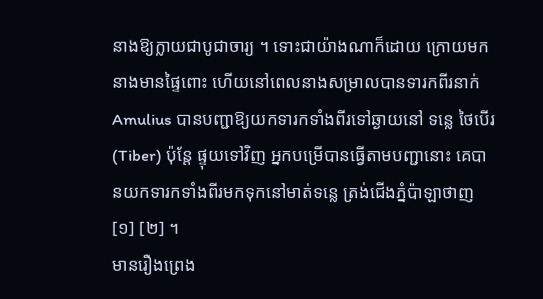នាងឱ្យក្លាយជាបូជាចារ្យ ។ ទោះជាយ៉ាងណាក៏ដោយ ក្រោយមកនាងមានផ្ទៃពោះ ហើយនៅពេលនាងសម្រាលបានទារកពីរនាក់ Amulius បានបញ្ជាឱ្យយកទារកទាំងពីរទៅឆ្ងាយនៅ ទន្លេ ថៃបើរ (Tiber) ប៉ុន្តែ ផ្ទុយទៅវិញ អ្នកបម្រើបានធ្វើតាមបញ្ជានោះ គេបានយកទារកទាំងពីរមកទុកនៅមាត់ទន្លេ ត្រង់ជើងភ្នំប៉ាឡាថាញ [១] [២] ។
មានរឿងព្រេង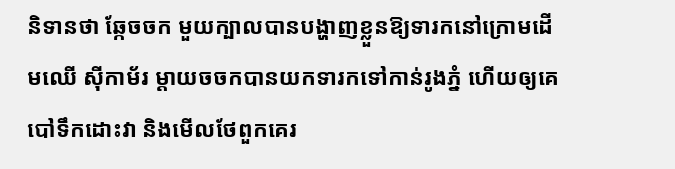និទានថា ឆ្កែចចក មួយក្បាលបានបង្ហាញខ្លួនឱ្យទារកនៅក្រោមដើមឈើ ស៊ីកាម័រ ម្តាយចចកបានយកទារកទៅកាន់រូងភ្នំ ហើយឲ្យគេបៅទឹកដោះវា និងមើលថែពួកគេរ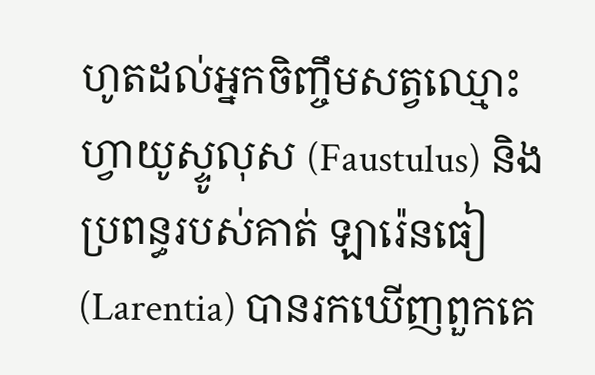ហូតដល់អ្នកចិញ្ចឹមសត្វឈ្មោះ ហ្វាយូស្ទូលុស (Faustulus) និងប្រពន្ធរបស់គាត់ ឡារ៉េនធៀ (Larentia) បានរកឃើញពួកគេ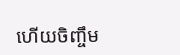ហើយចិញ្ចឹម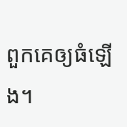ពួកគេឲ្យធំឡើង។